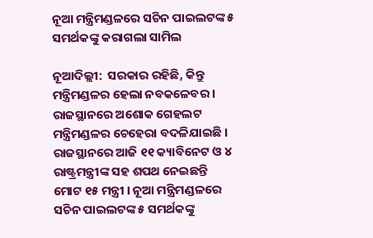ନୂଆ ମନ୍ତ୍ରିମଣ୍ଡଳରେ ସଚିନ ପାଇଲଟଙ୍କ ୫ ସମର୍ଥକଙ୍କୁ କରାଗଲା ସାମିଲ

ନୂଆଦିଲ୍ଲୀ:  ସରକାର ରହିଛି, କିନ୍ତୁ ମନ୍ତ୍ରିମଣ୍ଡଳର ହେଲା ନବକଳେବର । ରାଜସ୍ଥାନରେ ଅଶୋକ ଗେହଲଟ ମନ୍ତ୍ରିମଣ୍ଡଳର ଚେହେରା ବଦଳିଯାଇଛି । ରାଜସ୍ଥାନରେ ଆଜି ୧୧ କ୍ୟାବିନେଟ ଓ ୪ ରାଷ୍ଟ୍ରମନ୍ତ୍ରୀଙ୍କ ସହ ଶପଥ ନେଇଛନ୍ତି ମୋଟ ୧୫ ମନ୍ତ୍ରୀ । ନୂଆ ମନ୍ତ୍ରିମଣ୍ଡଳରେ ସଚିନ ପାଇଲଟଙ୍କ ୫ ସମର୍ଥକଙ୍କୁ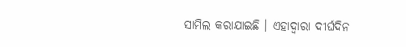ସାମିଲ କରାଯାଇଛି । ଏହାଦ୍ୱାରା ଦୀର୍ଘଦିନ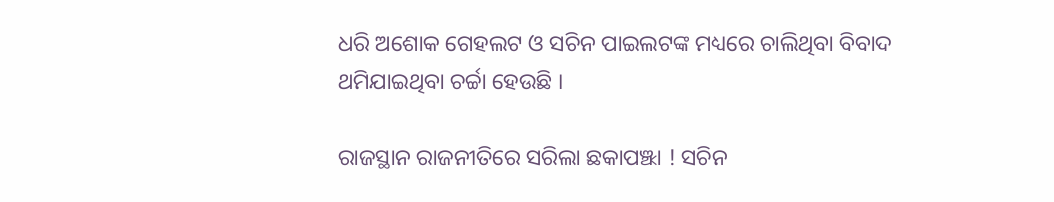ଧରି ଅଶୋକ ଗେହଲଟ ଓ ସଚିନ ପାଇଲଟଙ୍କ ମଧ୍ୟରେ ଚାଲିଥିବା ବିବାଦ ଥମିଯାଇଥିବା ଚର୍ଚ୍ଚା ହେଉଛି ।

ରାଜସ୍ଥାନ ରାଜନୀତିରେ ସରିଲା ଛକାପଞ୍ଝା ! ସଚିନ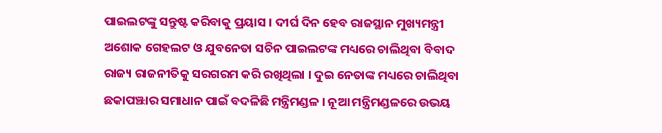ପାଇଲଟଙ୍କୁ ସନ୍ତୁଷ୍ଟ କରିବାକୁ ପ୍ରୟାସ । ଦୀର୍ଘ ଦିନ ହେବ ରାଜସ୍ଥାନ ମୁଖ୍ୟମନ୍ତ୍ରୀ ଅଶୋକ ଗେହଲଟ ଓ ଯୁବନେତା ସଚିନ ପାଇଲଟଙ୍କ ମଧ୍ୟରେ ଚାଲିଥିବା ବିବାଦ ରାଜ୍ୟ ରାଜନୀତିକୁ ସରଗରମ କରି ରଖିଥିଲା । ଦୁଇ ନେତାଙ୍କ ମଧ୍ୟରେ ଚାଲିଥିବା ଛକାପଞ୍ଝାର ସମାଧାନ ପାଇଁ ବଦଳିଛି ମନ୍ତ୍ରିମଣ୍ଡଳ । ନୂଆ ମନ୍ତ୍ରିମଣ୍ଡଳରେ ଉଭୟ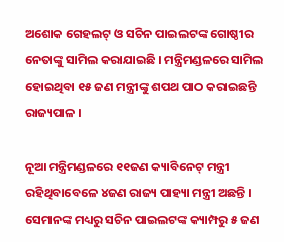ଅଶୋକ ଗେହଲଟ୍ ଓ ସଚିନ ପାଇଲଟଙ୍କ ଗୋଷ୍ଠୀର ନେତାଙ୍କୁ ସାମିଲ କରାଯାଇଛି । ମନ୍ତ୍ରିମଣ୍ଡଳରେ ସାମିଲ ହୋଇଥିବା ୧୫ ଜଣ ମନ୍ତ୍ରୀଙ୍କୁ ଶପଥ ପାଠ କରାଇଛନ୍ତି ରାଜ୍ୟପାଳ ।

ନୂଆ ମନ୍ତ୍ରିମଣ୍ଡଳରେ ୧୧ଜଣ କ୍ୟାବିନେଟ୍ ମନ୍ତ୍ରୀ ରହିଥିବାବେଳେ ୪ଜଣ ରାଜ୍ୟ ପାହ୍ୟା ମନ୍ତ୍ରୀ ଅଛନ୍ତି । ସେମାନଙ୍କ ମଧ୍ୟରୁ ସଚିନ ପାଇଲଟଙ୍କ କ୍ୟାମ୍ପରୁ ୫ ଜଣ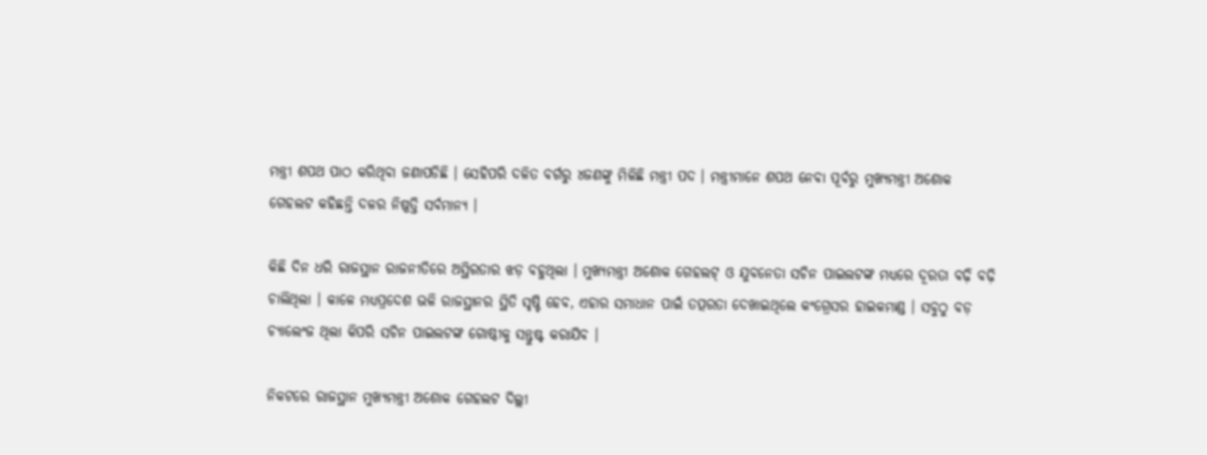ମନ୍ତ୍ରୀ ଶପଥ ପାଠ କରିଥିବା ଜଣାପଡିଛି । ସେହିପରି ଦଳିତ ବର୍ଗରୁ ୪ଜଣଙ୍କୁ ମିଳିଛି ମନ୍ତ୍ରୀ ପଦ । ମନ୍ତ୍ରୀମାନେ ଶପଥ ନେବା ପୂର୍ବରୁ ମୁଖ୍ୟମନ୍ତ୍ରୀ ଅଶୋକ ଗେହଲଟ କହିଛନ୍ତି ଦଳର ନିଷ୍ପତ୍ତି ସର୍ବମାନ୍ୟ ।

କିଛି ଦିନ ଧରି ରାଜସ୍ଥାନ ରାଜନୀତିରେ ଅସ୍ଥିରତାର ଝଡ଼ ବହୁଥିଲା । ମୁଖ୍ୟମନ୍ତ୍ରୀ ଅଶୋକ ଗେହଲଟ୍ ଓ ଯୁବନେତା ସଚିନ ପାଇଲଟଙ୍କ ମଧ୍ୟରେ ଦୂରତା ବଢ଼ି ବଢ଼ି ଚାଲିଥିଲା । କାଳେ ମଧ୍ୟପ୍ରଦେଶ ଭଳି ରାଜସ୍ଥାନର ସ୍ଥିତି ସୃଷ୍ଟି ହେବ, ଏହାର ସମାଧାନ ପାଇଁ ତତ୍ପରତା ଦେଖାଇଥିଲେ କଂଗ୍ରେସର ହାଇକମାଣ୍ଡ । ସବୁଠୁ ବଡ଼ ଚ୍ୟାଲେଂଜ ଥିଲା କିପରି ସଚିନ ପାଇଲଟଙ୍କ ଗୋଷ୍ଠୀକୁ ସନ୍ତୁଷ୍ଟ କରାଯିବ ।

ନିକଟରେ ରାଜସ୍ଥାନ ମୁଖ୍ୟମନ୍ତ୍ରୀ ଅଶୋକ ଗେହଲଟ ଦିଲ୍ଲୀ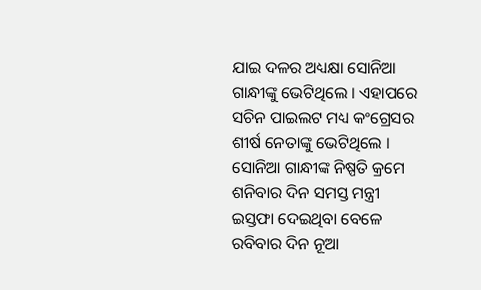ଯାଇ ଦଳର ଅଧ୍ୟକ୍ଷା ସୋନିଆ ଗାନ୍ଧୀଙ୍କୁ ଭେଟିଥିଲେ । ଏହାପରେ ସଚିନ ପାଇଲଟ ମଧ୍ୟ କଂଗ୍ରେସର ଶୀର୍ଷ ନେତାଙ୍କୁ ଭେଟିଥିଲେ । ସୋନିଆ ଗାନ୍ଧୀଙ୍କ ନିଷ୍ପତି କ୍ରମେ ଶନିବାର ଦିନ ସମସ୍ତ ମନ୍ତ୍ରୀ ଇସ୍ତଫା ଦେଇଥିବା ବେଳେ ରବିବାର ଦିନ ନୂଆ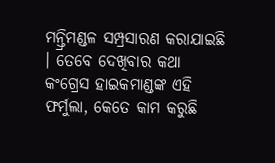ମନ୍ତ୍ରିମଣ୍ଡଳ ସମ୍ପ୍ରସାରଣ କରାଯାଇଛି । ତେବେ ଦେଖିବାର କଥା କଂଗ୍ରେସ ହାଇକମାଣ୍ଡଙ୍କ ଏହି ଫର୍ମୁଲା, କେତେ କାମ କରୁଛି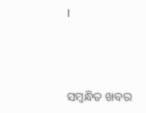।



ସମ୍ବନ୍ଧିତ ଖବର